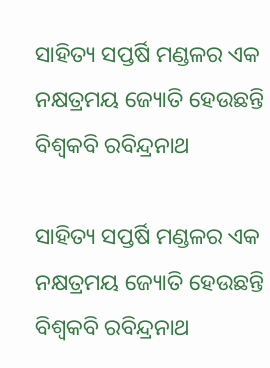ସାହିତ୍ୟ ସପ୍ତର୍ଷି ମଣ୍ଡଳର ଏକ ନକ୍ଷତ୍ରମୟ ଜ୍ୟୋତି ହେଉଛନ୍ତି ବିଶ୍ୱକବି ରବିନ୍ଦ୍ରନାଥ

ସାହିତ୍ୟ ସପ୍ତର୍ଷି ମଣ୍ଡଳର ଏକ ନକ୍ଷତ୍ରମୟ ଜ୍ୟୋତି ହେଉଛନ୍ତି ବିଶ୍ୱକବି ରବିନ୍ଦ୍ରନାଥ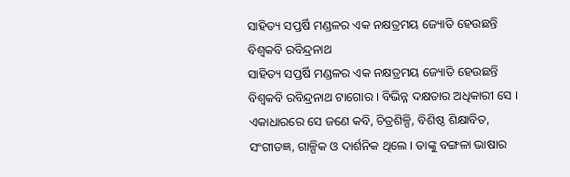ସାହିତ୍ୟ ସପ୍ତର୍ଷି ମଣ୍ଡଳର ଏକ ନକ୍ଷତ୍ରମୟ ଜ୍ୟୋତି ହେଉଛନ୍ତି ବିଶ୍ୱକବି ରବିନ୍ଦ୍ରନାଥ
ସାହିତ୍ୟ ସପ୍ତର୍ଷି ମଣ୍ଡଳର ଏକ ନକ୍ଷତ୍ରମୟ ଜ୍ୟୋତି ହେଉଛନ୍ତି ବିଶ୍ୱକବି ରବିନ୍ଦ୍ରନାଥ ଟାଗୋର । ବିଭିନ୍ନ ଦକ୍ଷତାର ଅଧିକାରୀ ସେ । ଏକାଧାରରେ ସେ ଜଣେ କବି, ଚିତ୍ରଶିଳ୍ପି, ବିଶିଷ୍ଠ ଶିକ୍ଷାବିତ, ସଂଗୀତଜ୍ଞ, ଗାଳ୍ପିକ ଓ ଦାର୍ଶନିକ ଥିଲେ । ତାଙ୍କୁ ବଙ୍ଗଳା ଭାଷାର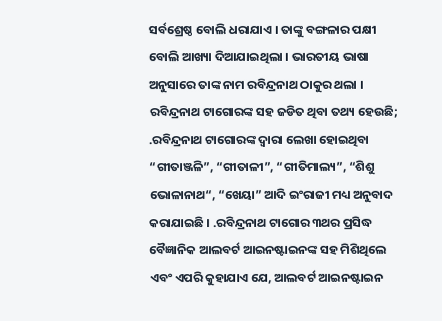ସର୍ବଶ୍ରେଷ୍ଠ ବୋଲି ଧରାଯାଏ । ତାଙ୍କୁ ବଙ୍ଗଳାର ପକ୍ଷୀ ବୋଲି ଆଖ୍ୟା ଦିଆଯାଇଥିଲା । ଭାରତୀୟ ଭାଷା ଅନୁସାରେ ତାଙ୍କ ନାମ ରବିନ୍ଦ୍ରନାଥ ଠାକୁର ଥଲା । ରବିନ୍ଦ୍ରନାଥ ଟାଗୋରଙ୍କ ସହ ଜଡିତ ଥିବା ତଥ୍ୟ ହେଉଛି; .ରବିନ୍ଦ୍ରନାଥ ଟାଗୋରଙ୍କ ଦ୍ୱାରା ଲେଖା ହୋଇଥିବା “ଗୀତାଞ୍ଜଳି”, “ଗୀତାଳୀ”, “ଗୀତିମାଲ୍ୟ”, “ଶିଶୁ ଭୋଳାନାଥ“, “ଖେୟା” ଆଦି ଇଂରାଜୀ ମଧ୍ୟ ଅନୁବାଦ କରାଯାଇଛି । .ରବିନ୍ଦ୍ରନାଥ ଟାଗୋର ୩ଥର ପ୍ରସିଦ୍ଧ ବୈଜ୍ଞାନିକ ଆଲବର୍ଟ ଆଇନଷ୍ଟାଇନଙ୍କ ସହ ମିଶିଥିଲେ ଏବଂ ଏପରି କୁହାଯାଏ ଯେ, ଆଲବର୍ଟ ଆଇନଷ୍ଟାଇନ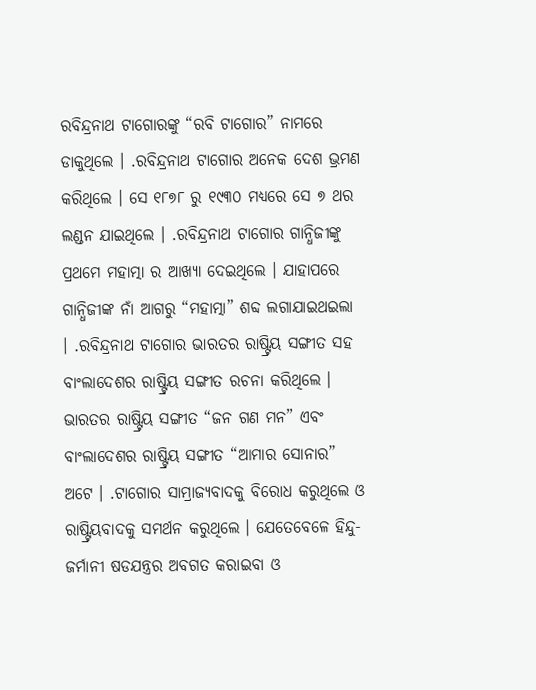ରବିନ୍ଦ୍ରନାଥ ଟାଗୋରଙ୍କୁ “ରବି ଟାଗୋର” ନାମରେ ଡାକୁଥିଲେ । .ରବିନ୍ଦ୍ରନାଥ ଟାଗୋର ଅନେକ ଦେଶ ଭ୍ରମଣ କରିଥିଲେ । ସେ ୧୮୭୮ ରୁ ୧୯୩୦ ମଧ୍ୟରେ ସେ ୭ ଥର ଲଣ୍ଡନ ଯାଇଥିଲେ । .ରବିନ୍ଦ୍ରନାଥ ଟାଗୋର ଗାନ୍ଧିଜୀଙ୍କୁ ପ୍ରଥମେ ମହାତ୍ମା ର ଆଖ୍ୟା ଦେଇଥିଲେ । ଯାହାପରେ ଗାନ୍ଧିଜୀଙ୍କ ନାଁ ଆଗରୁ “ମହାତ୍ମା” ଶବ୍ଦ ଲଗାଯାଇଥଇଲା । .ରବିନ୍ଦ୍ରନାଥ ଟାଗୋର ଭାରତର ରାଷ୍ଟ୍ରିୟ ସଙ୍ଗୀତ ସହ ବାଂଲାଦେଶର ରାଷ୍ଟ୍ରିୟ ସଙ୍ଗୀତ ରଚନା କରିଥିଲେ । ଭାରତର ରାଷ୍ଟ୍ରିୟ ସଙ୍ଗୀତ “ଜନ ଗଣ ମନ” ଏବଂ ବାଂଲାଦେଶର ରାଷ୍ଟ୍ରିୟ ସଙ୍ଗୀତ “ଆମାର ସୋନାର” ଅଟେ । .ଟାଗୋର ସାମ୍ରାଜ୍ୟବାଦକୁ ବିରୋଧ କରୁଥିଲେ ଓ ରାଷ୍ଟ୍ରିୟବାଦକୁ ସମର୍ଥନ କରୁଥିଲେ । ଯେତେବେଳେ ହିନ୍ଦୁ-ଜର୍ମାନୀ ଷଡଯନ୍ତ୍ରର ଅବଗତ କରାଇବା ଓ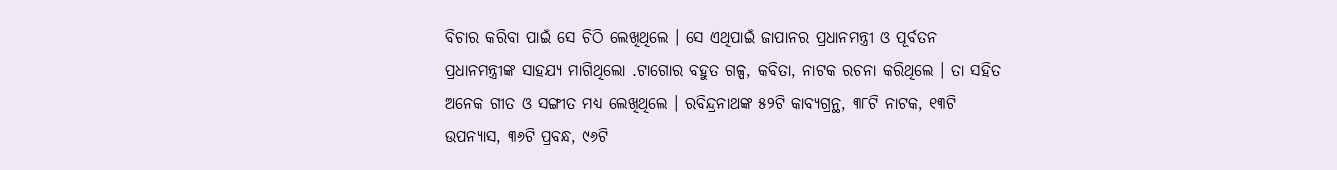ବିଚାର କରିବା ପାଇଁ ସେ ଚିଠି ଲେଖିଥିଲେ । ସେ ଏଥିପାଇଁ ଜାପାନର ପ୍ରଧାନମନ୍ତ୍ରୀ ଓ ପୂର୍ବତନ ପ୍ରଧାନମନ୍ତ୍ରୀଙ୍କ ସାହଯ୍ୟ ମାଗିଥିଲୋ .ଟାଗୋର ବହୁତ ଗଳ୍ପ, କବିତା, ନାଟକ ରଚନା କରିଥିଲେ । ତା ସହିତ ଅନେକ ଗୀତ ଓ ସଙ୍ଗୀତ ମଧ୍ୟ ଲେଖିଥିଲେ । ରବିନ୍ଦ୍ରନାଥଙ୍କ ୫୨ଟି କାବ୍ୟଗ୍ରନ୍ଥ, ୩୮ଟି ନାଟକ, ୧୩ଟି ଉପନ୍ୟାସ, ୩୬ଟି ପ୍ରବନ୍ଧ, ୯୬ଟି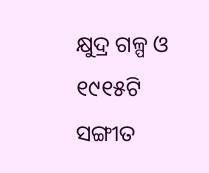କ୍ଷୁଦ୍ର ଗଳ୍ପ ଓ ୧୯୧୫ଟି ସଙ୍ଗୀତ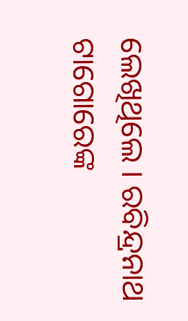ଲେଖିଥିଲେ । ରବିନ୍ଦ୍ରନାଥ ଟାଗୋରେଙ୍କ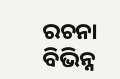ରଚନା ବିଭିନ୍ନ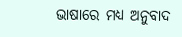ଭାଷାରେ ମଧ୍ୟ ଅନୁବାଦ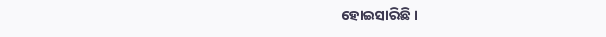ହୋଇସାରିଛି ।